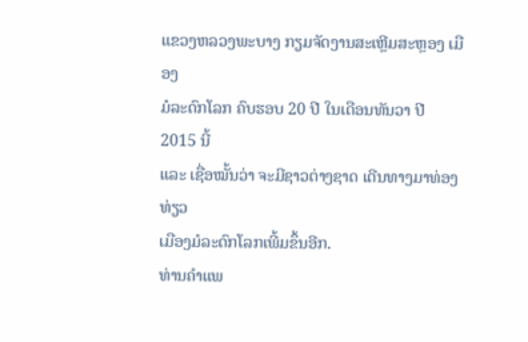ແຂວງຫລວງພະບາງ ກຽມຈັດງານສະເຫຼີມສະຫຼອງ ເມືອງ
ມໍລະດົກໂລກ ຄົບຮອບ 20 ປີ ໃນເດືອນທັນວາ ປີ 2015 ນີ້
ແລະ ເຊື່ອໝັ້ນວ່າ ຈະມີຊາວຕ່າງຊາດ ເດີນທາງມາທ່ອງທ່ຽວ
ເມືອງມໍລະດົກໂລກເພີ້ມຂຶ້ນອີກ.
ທ່ານຄຳແພ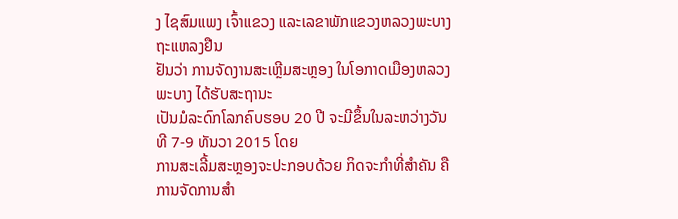ງ ໄຊສົມແພງ ເຈົ້າແຂວງ ແລະເລຂາພັກແຂວງຫລວງພະບາງ ຖະແຫລງຢືນ
ຢັນວ່າ ການຈັດງານສະເຫຼີມສະຫຼອງ ໃນໂອກາດເມືອງຫລວງພະບາງ ໄດ້ຮັບສະຖານະ
ເປັນມໍລະດົກໂລກຄົບຮອບ 20 ປີ ຈະມີຂຶ້ນໃນລະຫວ່າງວັນທີ 7-9 ທັນວາ 2015 ໂດຍ
ການສະເລີ້ມສະຫຼອງຈະປະກອບດ້ວຍ ກິດຈະກຳທີ່ສຳຄັນ ຄືການຈັດການສຳ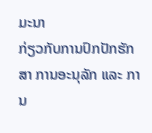ມະນາ
ກ່ຽວກັບການປົກປັກຮັກສາ ການອະນຸລັກ ແລະ ການ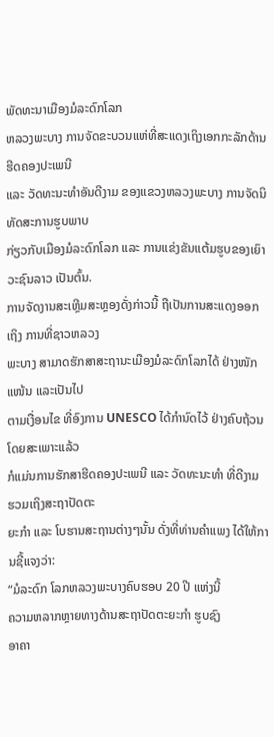ພັດທະນາເມືອງມໍລະດົກໂລກ
ຫລວງພະບາງ ການຈັດຂະບວນແຫ່ທີ່ສະແດງເຖິງເອກກະລັກດ້ານຮີດຄອງປະເພນີ
ແລະ ວັດທະນະທຳອັນດີງາມ ຂອງແຂວງຫລວງພະບາງ ການຈັດນິທັດສະການຮູບພາບ
ກ່ຽວກັບເມືອງມໍລະດົກໂລກ ແລະ ການແຂ່ງຂັນແຕ້ມຮູບຂອງເຍົາວະຊົນລາວ ເປັນຕົ້ນ.
ການຈັດງານສະເຫຼີມສະຫຼອງດັ່ງກ່າວນີ້ ຖືເປັນການສະແດງອອກເຖິງ ການທີ່ຊາວຫລວງ
ພະບາງ ສາມາດຮັກສາສະຖານະເມືອງມໍລະດົກໂລກໄດ້ ຢ່າງໜັກແໜ້ນ ແລະເປັນໄປ
ຕາມເງື່ອນໄຂ ທີ່ອົງການ UNESCO ໄດ້ກຳນົດໄວ້ ຢ່າງຄົບຖ້ວນ ໂດຍສະເພາະແລ້ວ
ກໍແມ່ນການຮັກສາຮີດຄອງປະເພນີ ແລະ ວັດທະນະທຳ ທີ່ດີງາມ ຮວມເຖິງສະຖາປັດຕະ
ຍະກຳ ແລະ ໂບຮານສະຖານຕ່າງໆນັ້ນ ດັ່ງທີ່ທ່ານຄຳແພງ ໄດ້ໃຫ້ການຊີ້ແຈງວ່າ:
“ມໍລະດົກ ໂລກຫລວງພະບາງຄົບຮອບ 20 ປີ ແຫ່ງນີ້
ຄວາມຫລາກຫຼາຍທາງດ້ານສະຖາປັດຕະຍະກຳ ຮູບຊົງ
ອາຄາ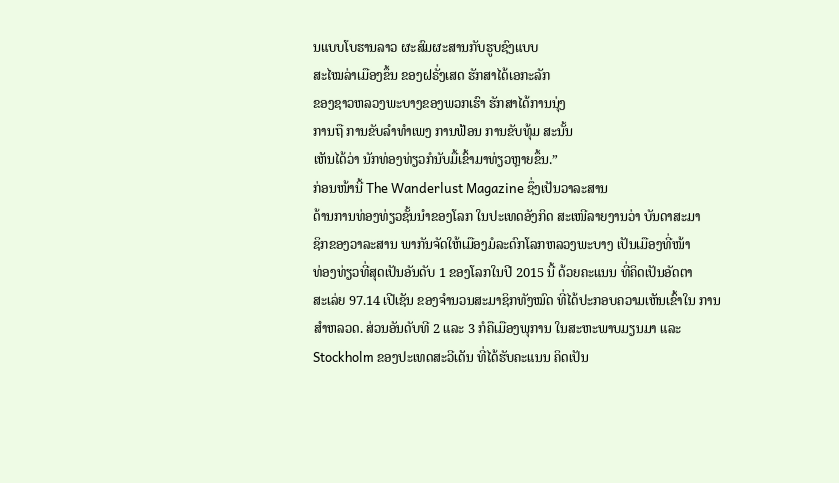ນແບບໂບຮານລາວ ຜະສົມຜະສານກັບຮູບຊົງແບບ
ສະໄໝລ່າເມືອງຂຶ້ນ ຂອງຝຣັ່ງເສດ ຮັກສາໄດ້ເອກະລັກ
ຂອງຊາວຫລວງພະບາງຂອງພວກເຮົາ ຮັກສາໄດ້ການນຸ່ງ
ການຖື ການຂັບລຳທຳເພງ ການຟ້ອນ ການຂັບທຸ້ມ ສະນັ້ນ
ເຫັນໄດ້ວ່າ ນັກທ່ອງທ່ຽວກໍນັບມື້ເຂົ້າມາທ່ຽວຫຼາຍຂຶ້ນ.”
ກ່ອນໜ້ານີ້ The Wanderlust Magazine ຊຶ່ງເປັນວາລະສານ
ດ້ານການທ່ອງທ່ຽວຊັ້ນນຳຂອງໂລກ ໃນປະເທດອັງກິດ ສະເໜີລາຍງານວ່າ ບັນດາສະມາ
ຊິກຂອງວາລະສານ ພາກັນຈັດໃຫ້ເມືອງມໍລະດົກໂລກຫລວງພະບາງ ເປັນເມືອງທີ່ໜ້າ
ທ່ອງທ່ຽວທີ່ສຸດເປັນອັນດັບ 1 ຂອງໂລກໃນປີ 2015 ນີ້ ດ້ວຍຄະແນນ ທີ່ຄິດເປັນອັດຕາ
ສະເລ່ຍ 97.14 ເປີເຊັນ ຂອງຈຳນວນສະມາຊິກທັງໝົດ ທີ່ໄດ້ປະກອບຄວາມເຫັນເຂົ້າໃນ ການສຳຫລວດ. ສ່ວນອັນດັບທີ 2 ແລະ 3 ກໍຄືເມືອງພຸການ ໃນສະຫະພາບມຽນມາ ແລະ Stockholm ຂອງປະເທດສະວີເດັນ ທີ່ໄດ້ຮັບຄະແນນ ຄິດເປັນ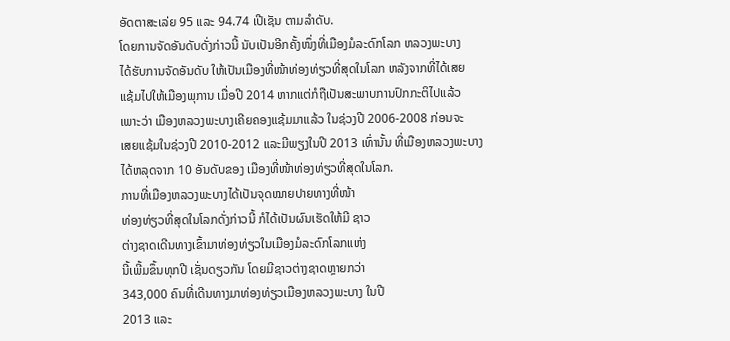ອັດຕາສະເລ່ຍ 95 ແລະ 94.74 ເປີເຊັນ ຕາມລຳດັບ.
ໂດຍການຈັດອັນດັບດັ່ງກ່າວນີ້ ນັບເປັນອີກຄັ້ງໜຶ່ງທີ່ເມືອງມໍລະດົກໂລກ ຫລວງພະບາງ
ໄດ້ຮັບການຈັດອັນດັບ ໃຫ້ເປັນເມືອງທີ່ໜ້າທ່ອງທ່ຽວທີ່ສຸດໃນໂລກ ຫລັງຈາກທີ່ໄດ້ເສຍ
ແຊ້ມໄປໃຫ້ເມືອງພຸການ ເມື່ອປີ 2014 ຫາກແຕ່ກໍຖືເປັນສະພາບການປົກກະຕິໄປແລ້ວ
ເພາະວ່າ ເມືອງຫລວງພະບາງເຄີຍຄອງແຊ້ມມາແລ້ວ ໃນຊ່ວງປີ 2006-2008 ກ່ອນຈະ
ເສຍແຊ້ມໃນຊ່ວງປີ 2010-2012 ແລະມີພຽງໃນປີ 2013 ເທົ່ານັ້ນ ທີ່ເມືອງຫລວງພະບາງ
ໄດ້ຫລຸດຈາກ 10 ອັນດັບຂອງ ເມືອງທີ່ໜ້າທ່ອງທ່ຽວທີ່ສຸດໃນໂລກ.
ການທີ່ເມືອງຫລວງພະບາງໄດ້ເປັນຈຸດໝາຍປາຍທາງທີ່ໜ້າ
ທ່ອງທ່ຽວທີ່ສຸດໃນໂລກດັ່ງກ່າວນີ້ ກໍໄດ້ເປັນຜົນເຮັດໃຫ້ມີ ຊາວ
ຕ່າງຊາດເດີນທາງເຂົ້າມາທ່ອງທ່ຽວໃນເມືອງມໍລະດົກໂລກແຫ່ງ
ນີ້ເພີ້ມຂຶ້ນທຸກປີ ເຊັ່ນດຽວກັນ ໂດຍມີຊາວຕ່າງຊາດຫຼາຍກວ່າ
343,000 ຄົນທີ່ເດີນທາງມາທ່ອງທ່ຽວເມືອງຫລວງພະບາງ ໃນປີ
2013 ແລະ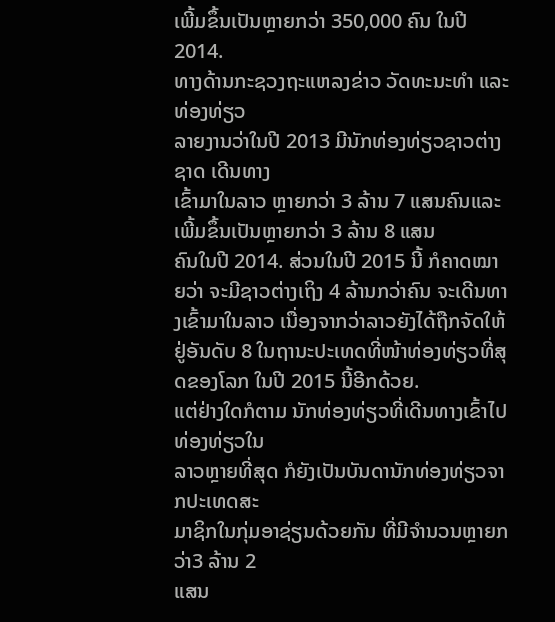ເພີ້ມຂຶ້ນເປັນຫຼາຍກວ່າ 350,000 ຄົນ ໃນປີ 2014.
ທາງດ້ານກະຊວງຖະແຫລງຂ່າວ ວັດທະນະທຳ ແລະທ່ອງທ່ຽວ
ລາຍງານວ່າໃນປີ 2013 ມີນັກທ່ອງທ່ຽວຊາວຕ່າງຊາດ ເດີນທາງ
ເຂົ້າມາໃນລາວ ຫຼາຍກວ່າ 3 ລ້ານ 7 ແສນຄົນແລະເພີ້ມຂຶ້ນເປັນຫຼາຍກວ່າ 3 ລ້ານ 8 ແສນ
ຄົນໃນປີ 2014. ສ່ວນໃນປີ 2015 ນີ້ ກໍຄາດໝາຍວ່າ ຈະມີຊາວຕ່າງເຖິງ 4 ລ້ານກວ່າຄົນ ຈະເດີນທາງເຂົ້າມາໃນລາວ ເນື່ອງຈາກວ່າລາວຍັງໄດ້ຖືກຈັດໃຫ້ຢູ່ອັນດັບ 8 ໃນຖານະປະເທດທີ່ໜ້າທ່ອງທ່ຽວທີ່ສຸດຂອງໂລກ ໃນປີ 2015 ນີ້ອີກດ້ວຍ.
ແຕ່ຢ່າງໃດກໍຕາມ ນັກທ່ອງທ່ຽວທີ່ເດີນທາງເຂົ້າໄປທ່ອງທ່ຽວໃນ
ລາວຫຼາຍທີ່ສຸດ ກໍຍັງເປັນບັນດານັກທ່ອງທ່ຽວຈາກປະເທດສະ
ມາຊິກໃນກຸ່ມອາຊ່ຽນດ້ວຍກັນ ທີ່ມີຈຳນວນຫຼາຍກວ່າ3 ລ້ານ 2
ແສນ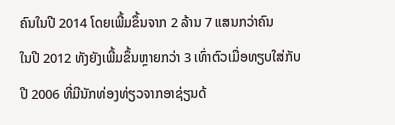ຄົນໃນປີ 2014 ໂດຍເພີ້ມຂຶ້ນຈາກ 2 ລ້ານ 7 ແສນກວ່າຄົນ
ໃນປີ 2012 ທັງຍັງເພີ້ມຂຶ້ນຫຼາຍກວ່າ 3 ເທົ່າຕົວເມື່ອທຽບໃສ່ກັບ
ປີ 2006 ທີ່ມີນັກທ່ອງທ່ຽວຈາກອາຊ່ຽນດ້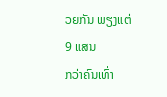ວຍກັນ ພຽງແຕ່ 9 ແສນ
ກວ່າຄົນເທົ່າ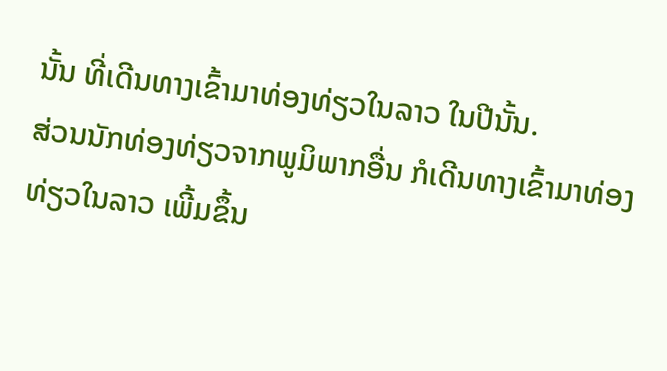ນັ້ນ ທີ່ເດີນທາງເຂົ້າມາທ່ອງທ່ຽວໃນລາວ ໃນປີນັ້ນ.
ສ່ວນນັກທ່ອງທ່ຽວຈາກພູມິພາກອື່ນ ກໍເດີນທາງເຂົ້າມາທ່ອງ
ທ່ຽວໃນລາວ ເພີ້ມຂຶ້ນ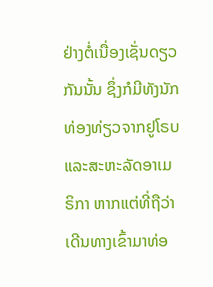ຢ່າງຕໍ່ເນື່ອງເຊັ່ນດຽວກັນນັ້ນ ຊຶ່ງກໍມີທັງນັກທ່ອງທ່ຽວຈາກຢູໂຣບ
ແລະສະຫະລັດອາເມຣິກາ ຫາກແຕ່ທີ່ຖືວ່າເດີນທາງເຂົ້າມາທ່ອ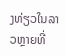ງທ່ຽວໃນລາວຫຼາຍທີ່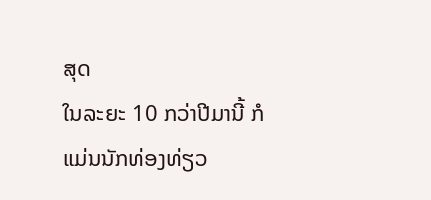ສຸດ
ໃນລະຍະ 10 ກວ່າປີມານີ້ ກໍແມ່ນນັກທ່ອງທ່ຽວ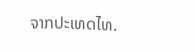ຈາກປະເທດໄທ.